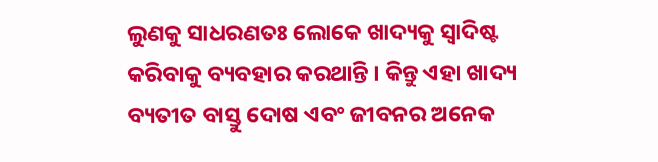ଲୁଣକୁ ସାଧରଣତଃ ଲୋକେ ଖାଦ୍ୟକୁ ସ୍ୱାଦିଷ୍ଟ କରିବାକୁ ବ୍ୟବହାର କରଥାନ୍ତି । କିନ୍ତୁ ଏହା ଖାଦ୍ୟ ବ୍ୟତୀତ ବାସ୍ତୁ ଦୋଷ ଏବଂ ଜୀବନର ଅନେକ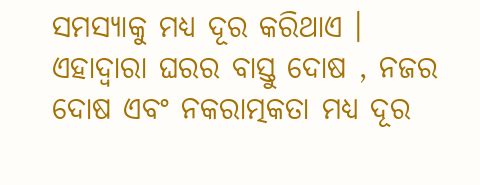ସମସ୍ୟାକୁ ମଧ୍ୟ ଦୂର କରିଥାଏ । ଏହାଦ୍ବାରା ଘରର ବାସ୍ତୁ ଦୋଷ , ନଜର ଦୋଷ ଏବଂ ନକରାତ୍ମକତା ମଧ୍ୟ ଦୂର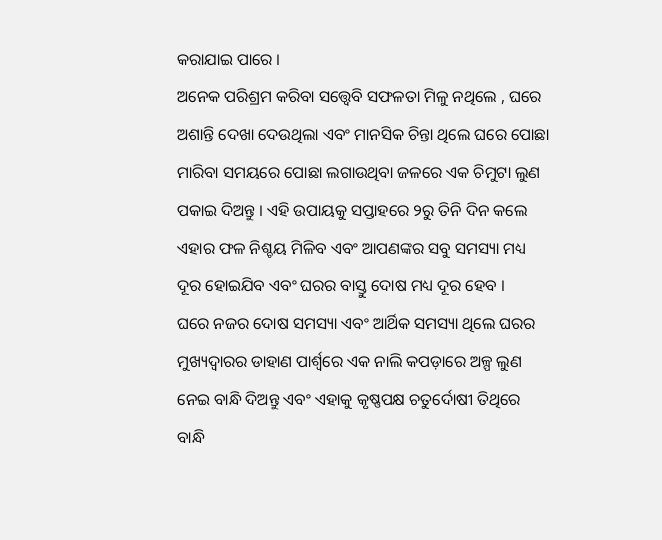କରାଯାଇ ପାରେ ।
ଅନେକ ପରିଶ୍ରମ କରିବା ସତ୍ତ୍ୱେବି ସଫଳତା ମିଳୁ ନଥିଲେ , ଘରେ ଅଶାନ୍ତି ଦେଖା ଦେଉଥିଲା ଏବଂ ମାନସିକ ଚିନ୍ତା ଥିଲେ ଘରେ ପୋଛା ମାରିବା ସମୟରେ ପୋଛା ଲଗାଉଥିବା ଜଳରେ ଏକ ଚିମୁଟା ଲୁଣ ପକାଇ ଦିଅନ୍ତୁ । ଏହି ଉପାୟକୁ ସପ୍ତାହରେ ୨ରୁ ତିନି ଦିନ କଲେ ଏହାର ଫଳ ନିଶ୍ଚୟ ମିଳିବ ଏବଂ ଆପଣଙ୍କର ସବୁ ସମସ୍ୟା ମଧ୍ୟ ଦୂର ହୋଇଯିବ ଏବଂ ଘରର ବାସ୍ତୁ ଦୋଷ ମଧ୍ୟ ଦୂର ହେବ ।
ଘରେ ନଜର ଦୋଷ ସମସ୍ୟା ଏବଂ ଆର୍ଥିକ ସମସ୍ୟା ଥିଲେ ଘରର ମୁଖ୍ୟଦ୍ୱାରର ଡାହାଣ ପାର୍ଶ୍ଵରେ ଏକ ନାଲି କପଡ଼ାରେ ଅଳ୍ପ ଲୁଣ ନେଇ ବାନ୍ଧି ଦିଅନ୍ତୁ ଏବଂ ଏହାକୁ କୃଷ୍ଣପକ୍ଷ ଚତୁର୍ଦୋଷୀ ତିଥିରେ ବାନ୍ଧି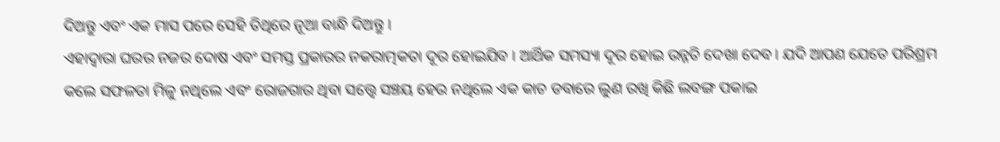ଦିଅନ୍ତୁ ଏବଂ ଏକ ମାସ ପରେ ସେହି ତିଥିରେ ନୂଆ ବାନ୍ଧି ଦିଅନ୍ତୁ ।
ଏହାଦ୍ବାରା ଘରର ନଜର ଦୋଷ ଏବଂ ସମସ୍ତ ପ୍ରକାରର ନକରାତ୍ମକତା ଦୂର ହୋଇଯିବ । ଆର୍ଥିକ ସମସ୍ୟା ଦୂର ହୋଇ ଉନ୍ନତି ଦେଖା ଦେବ । ଯଦି ଆପଣ ଯେତେ ପରିଶ୍ରମ କଲେ ସଫଳତା ମିଳୁ ନଥିଲେ ଏବଂ ରୋଜଗାର ଥିବା ସତ୍ତ୍ୱେ ସଞ୍ଚୟ ହେଉ ନଥିଲେ ଏକ କାଚ ଡବାରେ ଲୁଣ ରଖି କିଛି ଲବଙ୍ଗ ପକାଇ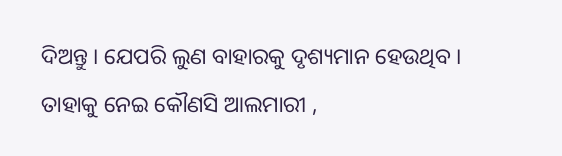ଦିଅନ୍ତୁ । ଯେପରି ଲୁଣ ବାହାରକୁ ଦୃଶ୍ୟମାନ ହେଉଥିବ । ତାହାକୁ ନେଇ କୌଣସି ଆଲମାରୀ ,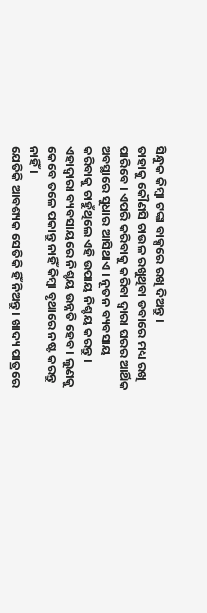ସିନ୍ଧୁକ କିମ୍ବା ଟଙ୍କା ବାକ୍ସରେ ରଖି ଦିଅନ୍ତୁ ।
ତାହାକୁ କୌଣସି ଚାଉଳ ରଖୁଥିବା ଡବାରେ ମଧ୍ୟ ରଖି ପାରିବେ । ଏପରି କରିବାକୁ କରିବା ଦ୍ୱାରା ଘରର ଆର୍ଥିକ ଅବସ୍ଥାରେ ସୁଧାର ଆସିଥାଏ । ନୂତନ ବ୍ୟବସାୟ କରିବାକୁ ଚାହୁଁଥିଲେ ଏହି ଉପାୟ ନିଶ୍ଚୟ କରନ୍ତୁ । ଏହାଦ୍ୱାରା ବ୍ୟବସାୟରେ ନିଶ୍ଚୟ ଉନ୍ନତି ହେବ । ଲୁଣକୁ କେବେ ତଳେ ପକାନ୍ତୁ ନାହିଁ କିମ୍ବା ବୃଥାରେ ନଷ୍ଟ କରନ୍ତୁ ନାହିଁ ।
ଯେତିକି ଆବଶ୍ୟକ ସେତିକି ହିଁ ନିଅନ୍ତୁ । ଖାଦ୍ୟ ପାତ୍ରରେ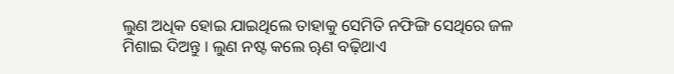ଲୁଣ ଅଧିକ ହୋଇ ଯାଇଥିଲେ ତାହାକୁ ସେମିତି ନଫିଙ୍ଗି ସେଥିରେ ଜଳ ମିଶାଇ ଦିଅନ୍ତୁ । ଲୁଣ ନଷ୍ଟ କଲେ ୠଣ ବଢ଼ିଥାଏ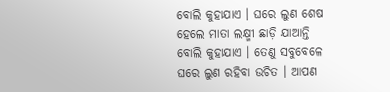ବୋଲି କୁହାଯାଏ । ଘରେ ଲୁଣ ଶେଷ ହେଲେ ମାତା ଲକ୍ଷ୍ମୀ ଛାଡ଼ି ଯାଆନ୍ତି ବୋଲି କୁହାଯାଏ । ତେଣୁ ସବୁବେଳେ ଘରେ ଲୁଣ ରହିବା ଉଚିତ । ଆପଣ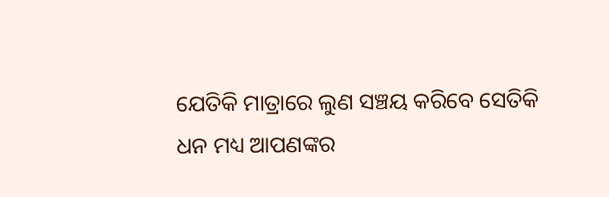ଯେତିକି ମାତ୍ରାରେ ଲୁଣ ସଞ୍ଚୟ କରିବେ ସେତିକି ଧନ ମଧ୍ୟ ଆପଣଙ୍କର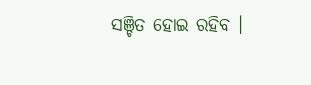ସଞ୍ଚିତ ହୋଇ ରହିବ ।